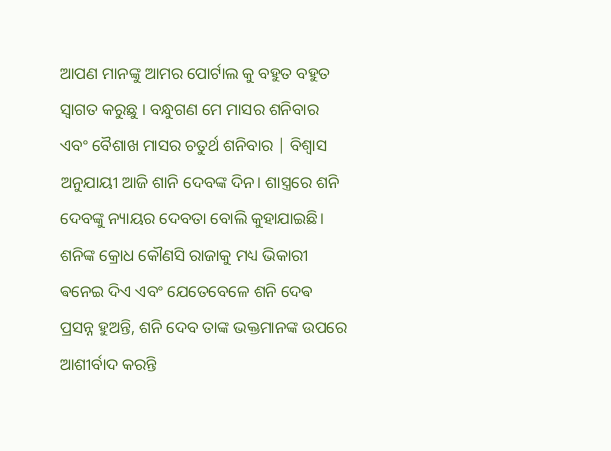ଆପଣ ମାନଙ୍କୁ ଆମର ପୋର୍ଟାଲ କୁ ବହୁତ ବହୁତ ସ୍ୱାଗତ କରୁଛୁ । ବନ୍ଧୁଗଣ ମେ ମାସର ଶନିବାର ଏବଂ ବୈଶାଖ ମାସର ଚତୁର୍ଥ ଶନିବାର | ବିଶ୍ୱାସ ଅନୁଯାୟୀ ଆଜି ଶାନି ଦେବଙ୍କ ଦିନ। ଶାସ୍ତ୍ରରେ ଶନି ଦେବଙ୍କୁ ନ୍ୟାୟର ଦେବତା ବୋଲି କୁହାଯାଇଛି। ଶନିଙ୍କ କ୍ରୋଧ କୌଣସି ରାଜାକୁ ମଧ୍ୟ ଭିକାରୀ ଵନେଇ ଦିଏ ଏବଂ ଯେତେବେଳେ ଶନି ଦେଵ ପ୍ରସନ୍ନ ହୁଅନ୍ତି, ଶନି ଦେବ ତାଙ୍କ ଭକ୍ତମାନଙ୍କ ଉପରେ ଆଶୀର୍ବାଦ କରନ୍ତି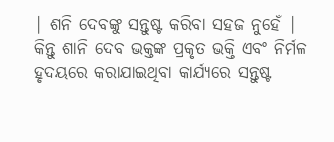| ଶନି ଦେବଙ୍କୁ ସନ୍ତୁଷ୍ଟ କରିବା ସହଜ ନୁହେଁ | କିନ୍ତୁ ଶାନି ଦେବ ଭକ୍ତଙ୍କ ପ୍ରକୃତ ଭକ୍ତି ଏବଂ ନିର୍ମଳ ହୃଦୟରେ କରାଯାଇଥିବା କାର୍ଯ୍ୟରେ ସନ୍ତୁଷ୍ଟ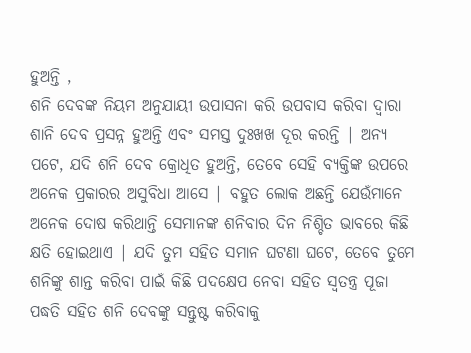ହୁଅନ୍ତି ,
ଶନି ଦେବଙ୍କ ନିୟମ ଅନୁଯାୟୀ ଉପାସନା କରି ଉପବାସ କରିବା ଦ୍ଵାରା ଶାନି ଦେବ ପ୍ରସନ୍ନ ହୁଅନ୍ତି ଏବଂ ସମସ୍ତ ଦୁଃଖଖ ଦୂର କରନ୍ତି | ଅନ୍ୟ ପଟେ, ଯଦି ଶନି ଦେବ କ୍ରୋଧିତ ହୁଅନ୍ତି, ତେବେ ସେହି ବ୍ୟକ୍ତିଙ୍କ ଉପରେ ଅନେକ ପ୍ରକାରର ଅସୁବିଧା ଆସେ | ବହୁତ ଲୋକ ଅଛନ୍ତି ଯେଉଁମାନେ ଅନେକ ଦୋଷ କରିଥାନ୍ତି ସେମାନଙ୍କ ଶନିବାର ଦିନ ନିଶ୍ଚିତ ଭାବରେ କିଛି କ୍ଷତି ହୋଇଥାଏ | ଯଦି ତୁମ ସହିତ ସମାନ ଘଟଣା ଘଟେ, ତେବେ ତୁମେ ଶନିଙ୍କୁ ଶାନ୍ତ କରିବା ପାଇଁ କିଛି ପଦକ୍ଷେପ ନେବା ସହିତ ସ୍ୱତନ୍ତ୍ର ପୂଜା ପଦ୍ଧତି ସହିତ ଶନି ଦେବଙ୍କୁ ସନ୍ତୁଷ୍ଟ କରିବାକୁ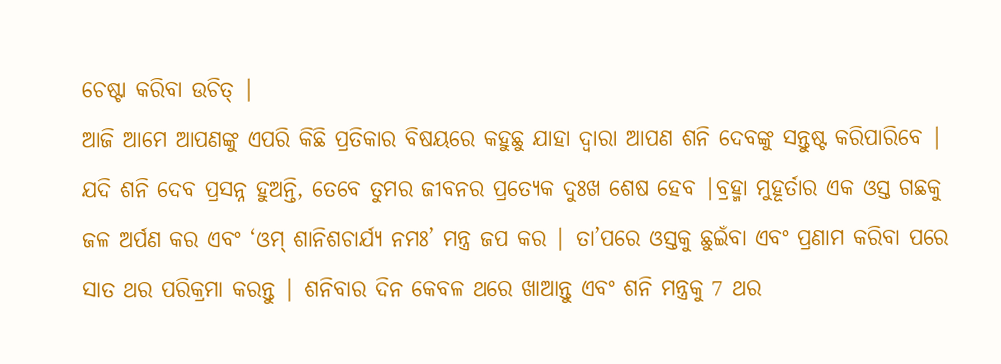ଚେଷ୍ଟା କରିବା ଉଚିତ୍ |
ଆଜି ଆମେ ଆପଣଙ୍କୁ ଏପରି କିଛି ପ୍ରତିକାର ବିଷୟରେ କହୁଛୁ ଯାହା ଦ୍ୱାରା ଆପଣ ଶନି ଦେବଙ୍କୁ ସନ୍ତୁଷ୍ଟ କରିପାରିବେ | ଯଦି ଶନି ଦେବ ପ୍ରସନ୍ନ ହୁଅନ୍ତି, ତେବେ ତୁମର ଜୀବନର ପ୍ରତ୍ୟେକ ଦୁଃଖ ଶେଷ ହେବ |ବ୍ରହ୍ମା ମୁହୂର୍ତାର ଏକ ଓସ୍ତ ଗଛକୁ ଜଳ ଅର୍ପଣ କର ଏବଂ ‘ଓମ୍ ଶାନିଶଚାର୍ଯ୍ୟ ନମଃ’ ମନ୍ତ୍ର ଜପ କର | ତା’ପରେ ଓସ୍ତକୁ ଛୁଇଁବା ଏବଂ ପ୍ରଣାମ କରିବା ପରେ ସାତ ଥର ପରିକ୍ରମା କରନ୍ତୁ | ଶନିବାର ଦିନ କେବଳ ଥରେ ଖାଆନ୍ତୁ ଏବଂ ଶନି ମନ୍ତ୍ରକୁ 7 ଥର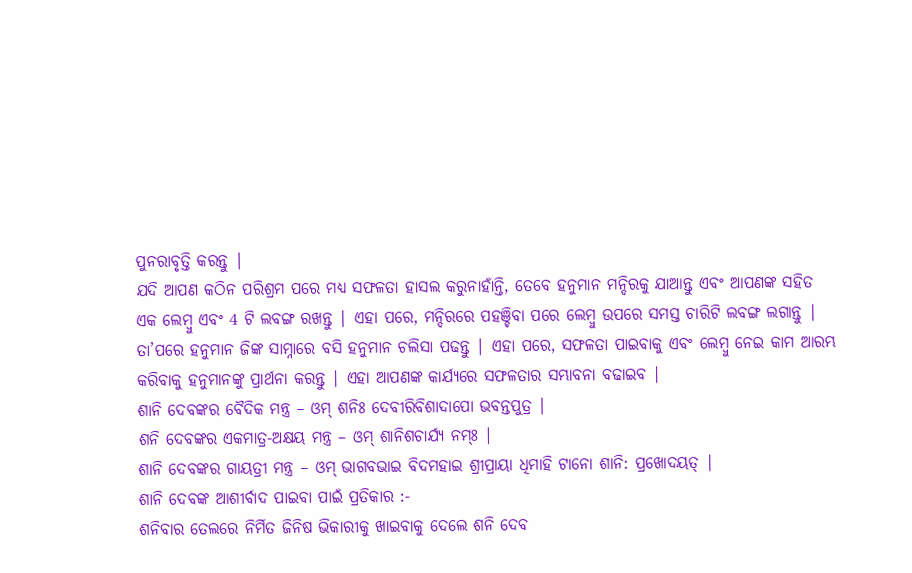ପୁନରାବୃତ୍ତି କରନ୍ତୁ |
ଯଦି ଆପଣ କଠିନ ପରିଶ୍ରମ ପରେ ମଧ୍ୟ ସଫଳତା ହାସଲ କରୁନାହାଁନ୍ତି, ତେବେ ହନୁମାନ ମନ୍ଦିରକୁ ଯାଆନ୍ତୁ ଏବଂ ଆପଣଙ୍କ ସହିତ ଏକ ଲେମ୍ବୁ ଏବଂ 4 ଟି ଲବଙ୍ଗ ରଖନ୍ତୁ | ଏହା ପରେ, ମନ୍ଦିରରେ ପହଞ୍ଚିବା ପରେ ଲେମ୍ବୁ ଉପରେ ସମସ୍ତ ଚାରିଟି ଲବଙ୍ଗ ଲଗାନ୍ତୁ | ତା’ପରେ ହନୁମାନ ଜିଙ୍କ ସାମ୍ନାରେ ବସି ହନୁମାନ ଚଲିସା ପଢନ୍ତୁ | ଏହା ପରେ, ସଫଳତା ପାଇବାକୁ ଏବଂ ଲେମ୍ବୁ ନେଇ କାମ ଆରମ୍ଭ କରିବାକୁ ହନୁମାନଙ୍କୁ ପ୍ରାର୍ଥନା କରନ୍ତୁ | ଏହା ଆପଣଙ୍କ କାର୍ଯ୍ୟରେ ସଫଳତାର ସମ୍ଭାବନା ବଢାଇବ |
ଶାନି ଦେବଙ୍କର ବୈଦିକ ମନ୍ତ୍ର – ଓମ୍ ଶନିଃ ଦେବୀରିବିଶାଦାପୋ ଭବନ୍ତପୁତ୍ର |
ଶନି ଦେବଙ୍କର ଏକମାତ୍ର-ଅକ୍ଷୟ ମନ୍ତ୍ର – ଓମ୍ ଶାନିଶଚାର୍ଯ୍ୟ ନମ୍ଃ |
ଶାନି ଦେବଙ୍କର ଗାୟତ୍ରୀ ମନ୍ତ୍ର – ଓମ୍ ଭାଗବଭାଇ ବିଦମହାଇ ଶ୍ରୀପ୍ରାୟା ଧିମାହି ଟାନୋ ଶାନି: ପ୍ରଖୋଦୟତ୍ |
ଶାନି ଦେବଙ୍କ ଆଶୀର୍ବାଦ ପାଇବା ପାଇଁ ପ୍ରତିକାର :-
ଶନିବାର ତେଲରେ ନିର୍ମିତ ଜିନିଷ ଭିକାରୀକୁ ଖାଇବାକୁ ଦେଲେ ଶନି ଦେବ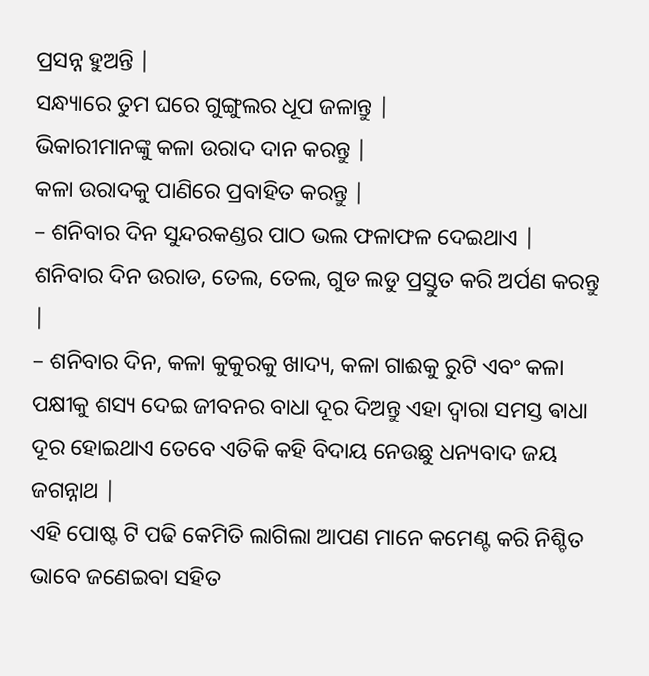ପ୍ରସନ୍ନ ହୁଅନ୍ତି |
ସନ୍ଧ୍ୟାରେ ତୁମ ଘରେ ଗୁଙ୍ଗୁଲର ଧୂପ ଜଳାନ୍ତୁ |
ଭିକାରୀମାନଙ୍କୁ କଳା ଉରାଦ ଦାନ କରନ୍ତୁ |
କଳା ଉରାଦକୁ ପାଣିରେ ପ୍ରବାହିତ କରନ୍ତୁ |
– ଶନିବାର ଦିନ ସୁନ୍ଦରକଣ୍ଡର ପାଠ ଭଲ ଫଳାଫଳ ଦେଇଥାଏ |
ଶନିବାର ଦିନ ଉରାଡ, ତେଲ, ତେଲ, ଗୁଡ ଲଡୁ ପ୍ରସ୍ତୁତ କରି ଅର୍ପଣ କରନ୍ତୁ |
– ଶନିବାର ଦିନ, କଳା କୁକୁରକୁ ଖାଦ୍ୟ, କଳା ଗାଈକୁ ରୁଟି ଏବଂ କଳା ପକ୍ଷୀକୁ ଶସ୍ୟ ଦେଇ ଜୀବନର ବାଧା ଦୂର ଦିଅନ୍ତୁ ଏହା ଦ୍ଵାରା ସମସ୍ତ ଵାଧା ଦୂର ହୋଇଥାଏ ତେବେ ଏତିକି କହି ବିଦାୟ ନେଉଛୁ ଧନ୍ୟବାଦ ଜୟ ଜଗନ୍ନାଥ |
ଏହି ପୋଷ୍ଟ ଟି ପଢି କେମିତି ଲାଗିଲା ଆପଣ ମାନେ କମେଣ୍ଟ କରି ନିଶ୍ଚିତ ଭାବେ ଜଣେଇବା ସହିତ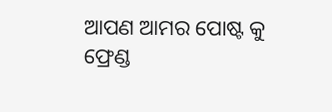ଆପଣ ଆମର ପୋଷ୍ଟ କୁ ଫ୍ରେଣ୍ଡ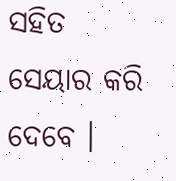ସହିତ ସେୟାର କରି ଦେବେ ।